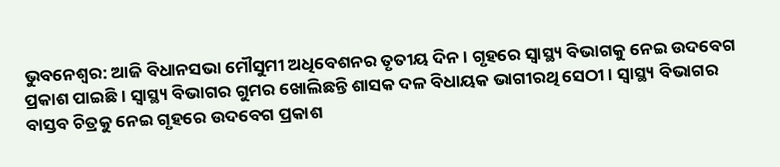ଭୁବନେଶ୍ବର: ଆଜି ବିଧାନସଭା ମୌସୁମୀ ଅଧିବେଶନର ତୃତୀୟ ଦିନ । ଗୃହରେ ସ୍ବାସ୍ଥ୍ୟ ବିଭାଗକୁ ନେଇ ଉଦବେଗ ପ୍ରକାଶ ପାଇଛି । ସ୍ବାସ୍ଥ୍ୟ ବିଭାଗର ଗୁମର ଖୋଲିଛନ୍ତି ଶାସକ ଦଳ ବିଧାୟକ ଭାଗୀରଥି ସେଠୀ । ସ୍ବାସ୍ଥ୍ୟ ବିଭାଗର ବାସ୍ତବ ଚିତ୍ରକୁ ନେଇ ଗୃହରେ ଉଦବେଗ ପ୍ରକାଶ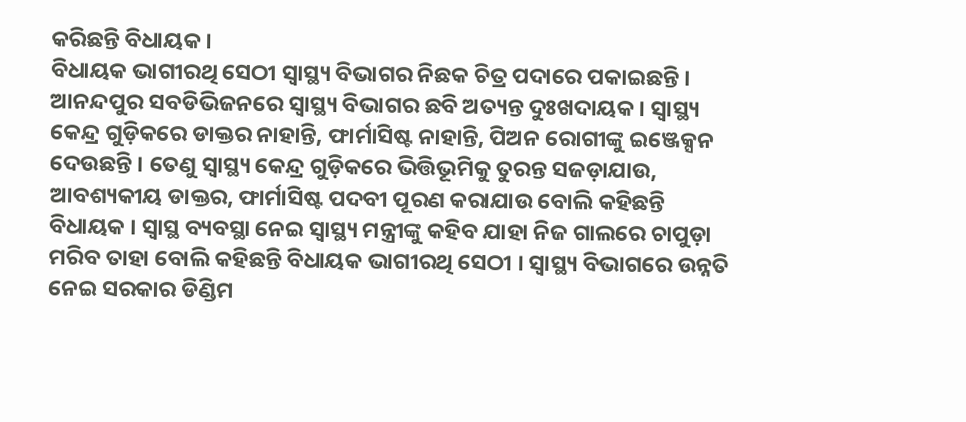କରିଛନ୍ତି ବିଧାୟକ ।
ବିଧାୟକ ଭାଗୀରଥି ସେଠୀ ସ୍ବାସ୍ଥ୍ୟ ବିଭାଗର ନିଛକ ଚିତ୍ର ପଦାରେ ପକାଇଛନ୍ତି । ଆନନ୍ଦପୁର ସବଡିଭିଜନରେ ସ୍ବାସ୍ଥ୍ୟ ବିଭାଗର ଛବି ଅତ୍ୟନ୍ତ ଦୁଃଖଦାୟକ। ସ୍ବାସ୍ଥ୍ୟ କେନ୍ଦ୍ର ଗୁଡ଼ିକରେ ଡାକ୍ତର ନାହାନ୍ତି, ଫାର୍ମାସିଷ୍ଟ ନାହାନ୍ତି, ପିଅନ ରୋଗୀଙ୍କୁ ଇଞ୍ଜେକ୍ସନ ଦେଉଛନ୍ତି । ତେଣୁ ସ୍ବାସ୍ଥ୍ୟ କେନ୍ଦ୍ର ଗୁଡ଼ିକରେ ଭିତ୍ତିଭୂମିକୁ ତୁରନ୍ତ ସଜଡ଼ାଯାଉ, ଆବଶ୍ୟକୀୟ ଡାକ୍ତର, ଫାର୍ମାସିଷ୍ଟ ପଦବୀ ପୂରଣ କରାଯାଉ ବୋଲି କହିଛନ୍ତି ବିଧାୟକ । ସ୍ବାସ୍ଥ ବ୍ୟବସ୍ଥା ନେଇ ସ୍ବାସ୍ଥ୍ୟ ମନ୍ତ୍ରୀଙ୍କୁ କହିବ ଯାହା ନିଜ ଗାଲରେ ଚାପୁଡ଼ା ମରିବ ତାହା ବୋଲି କହିଛନ୍ତି ବିଧାୟକ ଭାଗୀରଥି ସେଠୀ । ସ୍ବାସ୍ଥ୍ୟ ବିଭାଗରେ ଉନ୍ନତି ନେଇ ସରକାର ଡିଣ୍ଡିମ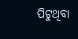ପିଟୁଥିବା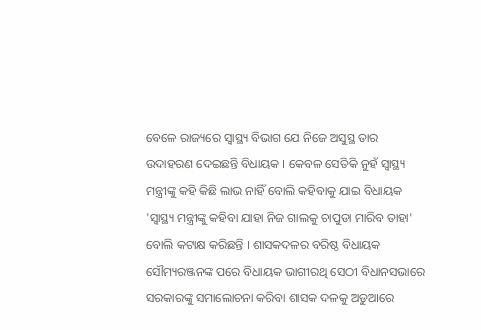ବେଳେ ରାଜ୍ୟରେ ସ୍ବାସ୍ଥ୍ୟ ବିଭାଗ ଯେ ନିଜେ ଅସୁସ୍ଥ ତାର ଉଦାହରଣ ଦେଇଛନ୍ତି ବିଧାୟକ । କେବଳ ସେତିକି ନୁହଁ ସ୍ବାସ୍ଥ୍ୟ ମନ୍ତ୍ରୀଙ୍କୁ କହି କିଛି ଲାଭ ନାହିଁ ବୋଲି କହିବାକୁ ଯାଇ ବିଧାୟକ 'ସ୍ବାସ୍ଥ୍ୟ ମନ୍ତ୍ରୀଙ୍କୁ କହିବା ଯାହା ନିଜ ଗାଲକୁ ଚାପୁଡା ମାରିବ ତାହା' ବୋଲି କଟାକ୍ଷ କରିଛନ୍ତି । ଶାସକଦଳର ବରିଷ୍ଠ ବିଧାୟକ ସୌମ୍ୟରଞ୍ଜନଙ୍କ ପରେ ବିଧାୟକ ଭାଗୀରଥି ସେଠୀ ବିଧାନସଭାରେ ସରକାରଙ୍କୁ ସମାଲୋଚନା କରିବା ଶାସକ ଦଳକୁ ଅଡୁଆରେ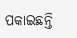ପକାଇଛନ୍ତି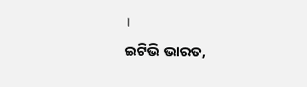।
ଇଟିଭି ଭାରତ,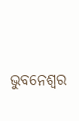ଭୁବନେଶ୍ବର